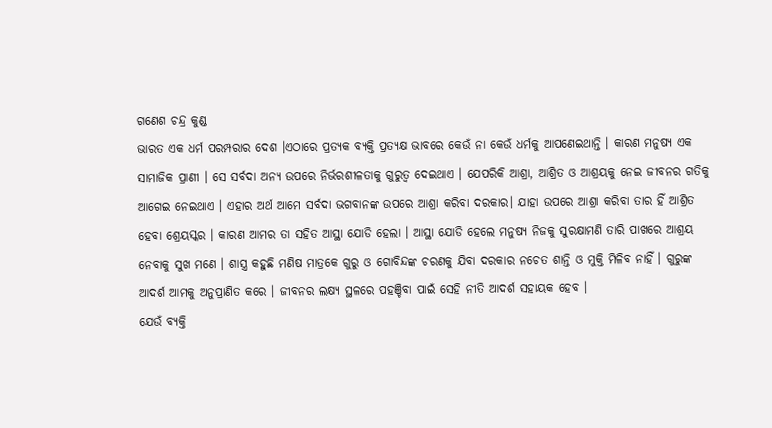ଗଣେଶ ଚନ୍ଦ୍ର କୁଣ୍ଡ
ଭାରତ ଏକ ଧର୍ମ ପରମ୍ପରାର ଦେଶ ।ଏଠାରେ ପ୍ରତ୍ୟକ ବ୍ୟକ୍ତି ପ୍ରତ୍ୟକ୍ଷ ଭାବରେ କେଉଁ ନା କେଉଁ ଧର୍ମକୁ ଆପଣେଇଥାନ୍ତି । କାରଣ ମନୁଷ୍ୟ ଏକ ସାମାଜିକ ପ୍ରାଣୀ । ସେ ସର୍ବଦା ଅନ୍ୟ ଉପରେ ନିର୍ଭରଶୀଳତାକୁ ଗୁରୁତ୍ୱ ଦେଇଥାଏ । ଯେପରିକି ଆଶ୍ରା, ଆଶ୍ରିତ ଓ ଆଶ୍ରୟକୁ ନେଇ ଜୀବନର ଗତିକୁ ଆଗେଇ ନେଇଥାଏ । ଏହାର ଅର୍ଥ ଆମେ ସର୍ବଦା ଭଗବାନଙ୍କ ଉପରେ ଆଶ୍ରା କରିବା ଦରକାର। ଯାହା ଉପରେ ଆଶ୍ରା କରିବା ତାର ହିଁ ଆଶ୍ରିତ ହେବା ଶ୍ରେୟସ୍କର । କାରଣ ଆମର ତା ସହିତ ଆସ୍ଥା ଯୋଡି ହେଲା । ଆସ୍ଥା ଯୋଡି ହେଲେ ମନୁଷ୍ୟ ନିଜକୁ ସୁରକ୍ଷାମଣି ତାରି ପାଖରେ ଆଶ୍ରୟ ନେବାକୁ ସୁଖ ମଣେ । ଶାସ୍ତ୍ର କହୁଛି ମଣିଷ ମାତ୍ରକେ ଗୁରୁ ଓ ଗୋବିନ୍ଦଙ୍କ ଚରଣକୁ ଯିବା ଦରକାର ନଚେତ ଶାନ୍ତି ଓ ମୁକ୍ତି ମିଳିବ ନାହିଁ । ଗୁରୁଙ୍କ ଆଦର୍ଶ ଆମକୁ ଅନୁପ୍ରାଣିତ କରେ । ଜୀବନର ଲକ୍ଷ୍ୟ ସ୍ଥଳରେ ପହଞ୍ଚିବା ପାଇଁ ସେହି ନୀତି ଆଦର୍ଶ ସହାୟକ ହେବ ।
ଯେଉଁ ବ୍ୟକ୍ତି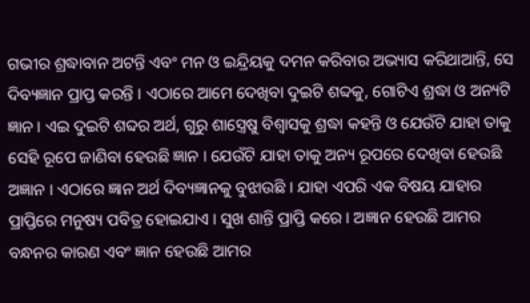ଗଭୀର ଶ୍ରଦ୍ଧାବାନ ଅଟନ୍ତି ଏବଂ ମନ ଓ ଇନ୍ଦ୍ରିୟକୁ ଦମନ କରିବାର ଅଭ୍ୟାସ କରିଥାଆନ୍ତି, ସେ ଦିବ୍ୟଜ୍ଞାନ ପ୍ରାପ୍ତ କରନ୍ତି । ଏଠାରେ ଆମେ ଦେଖିବା ଦୁଇଟି ଶବ୍ଦକୁ, ଗୋଟିଏ ଶ୍ରଦ୍ଧା ଓ ଅନ୍ୟଟି ଜ୍ଞାନ । ଏଇ ଦୁଇଟି ଶବ୍ଦର ଅର୍ଥ, ଗୁରୁ ଶାସ୍ତ୍ରେଷୁ ବିଶ୍ୱାସକୁ ଶ୍ରଦ୍ଧା କହନ୍ତି ଓ ଯେଉଁଟି ଯାହା ତାକୁ ସେହି ରୂପେ ଜାଣିବା ହେଉଛି ଜ୍ଞାନ । ଯେଉଁଟି ଯାହା ତାକୁ ଅନ୍ୟ ରୂପରେ ଦେଖିବା ହେଉଛି ଅଜ୍ଞାନ । ଏଠାରେ ଜ୍ଞାନ ଅର୍ଥ ଦିବ୍ୟଜ୍ଞାନକୁ ବୁଝାଉଛି । ଯାହା ଏପରି ଏକ ବିଷୟ ଯାହାର ପ୍ରାପ୍ତିରେ ମନୁଷ୍ୟ ପବିତ୍ର ହୋଇଯାଏ । ସୁଖ ଶାନ୍ତି ପ୍ରାପ୍ତି କରେ । ଅଜ୍ଞାନ ହେଉଛି ଆମର ବନ୍ଧନର କାରଣ ଏବଂ ଜ୍ଞାନ ହେଉଛି ଆମର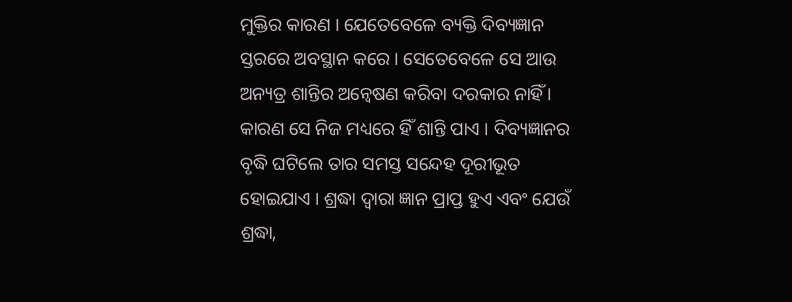ମୁକ୍ତିର କାରଣ । ଯେତେବେଳେ ବ୍ୟକ୍ତି ଦିବ୍ୟଜ୍ଞାନ ସ୍ତରରେ ଅବସ୍ଥାନ କରେ । ସେତେବେଳେ ସେ ଆଉ ଅନ୍ୟତ୍ର ଶାନ୍ତିର ଅନ୍ୱେଷଣ କରିବା ଦରକାର ନାହିଁ । କାରଣ ସେ ନିଜ ମଧ୍ୟରେ ହିଁ ଶାନ୍ତି ପାଏ । ଦିବ୍ୟଜ୍ଞାନର ବୃଦ୍ଧି ଘଟିଲେ ତାର ସମସ୍ତ ସନ୍ଦେହ ଦୂରୀଭୂତ ହୋଇଯାଏ । ଶ୍ରଦ୍ଧା ଦ୍ୱାରା ଜ୍ଞାନ ପ୍ରାପ୍ତ ହୁଏ ଏବଂ ଯେଉଁ ଶ୍ରଦ୍ଧା,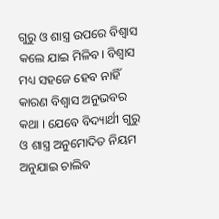ଗୁରୁ ଓ ଶାସ୍ତ୍ର ଉପରେ ବିଶ୍ୱାସ କଲେ ଯାଇ ମିଳିବ। ବିଶ୍ୱାସ ମଧ୍ୟ ସହଜେ ହେବ ନାହିଁ କାରଣ ବିଶ୍ୱାସ ଅନୁଭବର କଥା । ଯେବେ ବିଦ୍ୟାର୍ଥୀ ଗୁରୁ ଓ ଶାସ୍ତ୍ର ଅନୁମୋଦିତ ନିୟମ ଅନୁଯାଇ ଚାଲିବ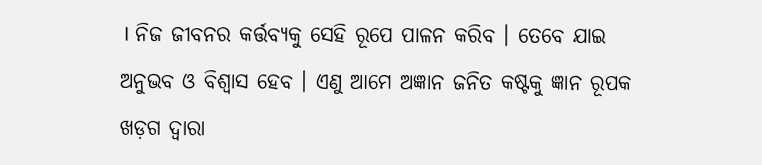। ନିଜ ଜୀବନର କର୍ତ୍ତବ୍ୟକୁ ସେହି ରୂପେ ପାଳନ କରିବ । ତେବେ ଯାଇ ଅନୁଭବ ଓ ବିଶ୍ୱାସ ହେବ । ଏଣୁ ଆମେ ଅଜ୍ଞାନ ଜନିତ କଷ୍ଟକୁ ଜ୍ଞାନ ରୂପକ ଖଡ଼ଗ ଦ୍ୱାରା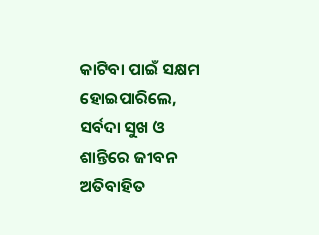କାଟିବା ପାଇଁ ସକ୍ଷମ ହୋଇପାରିଲେ, ସର୍ବଦା ସୁଖ ଓ ଶାନ୍ତିରେ ଜୀବନ ଅତିବାହିତ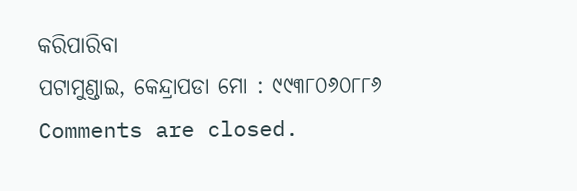କରିପାରିବା
ପଟାମୁଣ୍ଡାଇ, କେନ୍ଦ୍ରାପଡା ମୋ : ୯୯୩୮୦୬୦୮୮୬
Comments are closed.